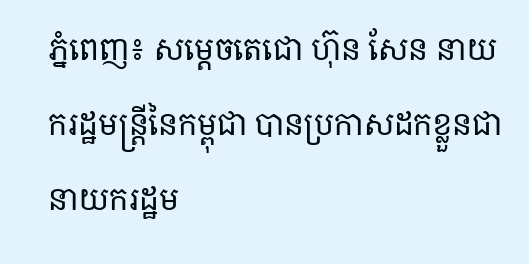ភ្នំពេញ៖ សម្ដេចតេជោ ហ៊ុន សែន នាយករដ្ឋមន្ដ្រីនៃកម្ពុជា បានប្រកាសដកខ្លួនជានាយករដ្ឋម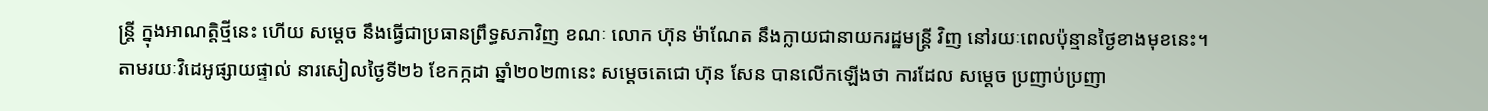ន្ដ្រី ក្នុងអាណត្តិថ្មីនេះ ហើយ សម្ដេច នឹងធ្វើជាប្រធានព្រឹទ្ធសភាវិញ ខណៈ លោក ហ៊ុន ម៉ាណែត នឹងក្លាយជានាយករដ្ឋមន្ដ្រី វិញ នៅរយៈពេលប៉ុន្មានថ្ងៃខាងមុខនេះ។
តាមរយៈវិដេអូផ្សាយផ្ទាល់ នារសៀលថ្ងៃទី២៦ ខែកក្កដា ឆ្នាំ២០២៣នេះ សម្ដេចតេជោ ហ៊ុន សែន បានលើកឡើងថា ការដែល សម្តេច ប្រញាប់ប្រញា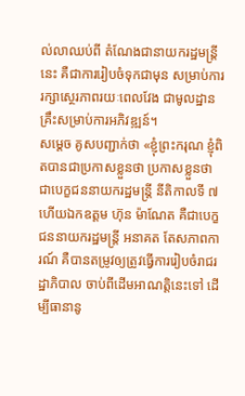ល់លាឈប់ពី តំណែងជានាយករដ្ឋមន្ត្រីនេះ គឺជាការរៀបចំទុកជាមុន សម្រាប់ការរក្សាស្ថេរភាពរយៈពេលវែង ជាមូលដ្ឋានគ្រឹះសម្រាប់ការអភិវឌ្ឍន៍។
សម្ដេច គូសបញ្ជាក់ថា «ខ្ញុំព្រះករុណ ខ្ញុំពិតបានជាប្រកាសខ្លួនថា ប្រកាសខ្លួនថា ជាបេក្ខជននាយករដ្ឋមន្ត្រី នីតិកាលទី ៧ ហើយឯកឧត្ដម ហ៊ុន ម៉ាណែត គឺជាបេក្ខជននាយករដ្ឋមន្ត្រី អនាគត តែសភាពការណ៍ គឺបានតម្រូវឲ្យត្រូវធ្វើការរៀបចំរាជរដ្ឋាភិបាល ចាប់ពីដើមអាណត្តិនេះទៅ ដើម្បីធានានូ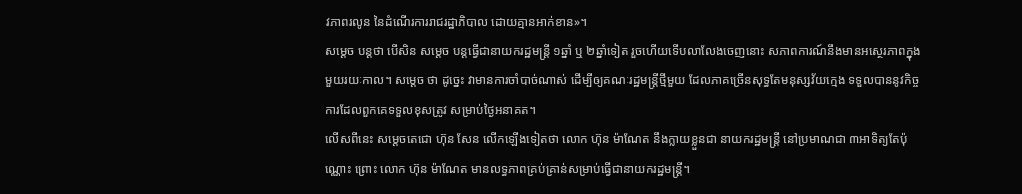វភាពរលូន នៃដំណើរការរាជរដ្ឋាភិបាល ដោយគ្មានអាក់ខាន»។
សម្ដេច បន្ដថា បើសិន សម្ដេច បន្តធ្វើជានាយករដ្ឋមន្ត្រី ១ឆ្នាំ ឬ ២ឆ្នាំទៀត រួចហើយទើបលាលែងចេញនោះ សភាពការណ៍នឹងមានអស្ថេរភាពក្នុងមួយរយៈកាល។ សម្ដេច ថា ដូច្នេះ វាមានការចាំបាច់ណាស់ ដើម្បីឲ្យគណៈរដ្ឋមន្ត្រីថ្មីមួយ ដែលភាគច្រើនសុទ្ធតែមនុស្សវ័យក្មេង ទទួលបាននូវកិច្ចការដែលពួកគេទទួលខុសត្រូវ សម្រាប់ថ្ងៃអនាគត។
លើសពីនេះ សម្ដេចតេជោ ហ៊ុន សែន លើកឡើងទៀតថា លោក ហ៊ុន ម៉ាណែត នឹងក្លាយខ្លួនជា នាយករដ្ឋមន្ដ្រី នៅប្រមាណជា ៣អាទិត្យតែប៉ុណ្ណោះ ព្រោះ លោក ហ៊ុន ម៉ាណែត មានលទ្ធភាពគ្រប់គ្រាន់សម្រាប់ធ្វើជានាយករដ្ឋមន្ដ្រី។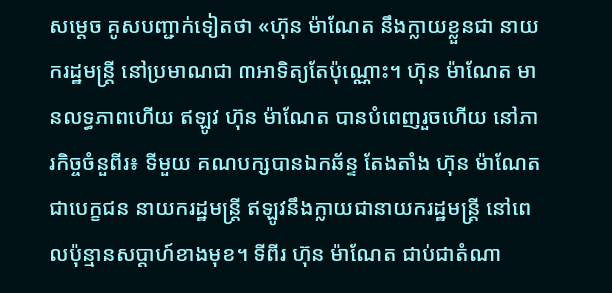សម្ដេច គូសបញ្ជាក់ទៀតថា «ហ៊ុន ម៉ាណែត នឹងក្លាយខ្លួនជា នាយករដ្ឋមន្ដ្រី នៅប្រមាណជា ៣អាទិត្យតែប៉ុណ្ណោះ។ ហ៊ុន ម៉ាណែត មានលទ្ធភាពហើយ ឥឡូវ ហ៊ុន ម៉ាណែត បានបំពេញរួចហើយ នៅភារកិច្ចចំនួពីរ៖ ទីមួយ គណបក្សបានឯកឆ័ន្ទ តែងតាំង ហ៊ុន ម៉ាណែត ជាបេក្ខជន នាយករដ្ឋមន្ដ្រី ឥឡូវនឹងក្លាយជានាយករដ្ឋមន្ដ្រី នៅពេលប៉ុន្មានសប្ដាហ៍ខាងមុខ។ ទីពីរ ហ៊ុន ម៉ាណែត ជាប់ជាតំណា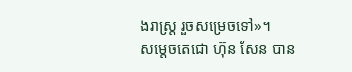ងរាស្ដ្រ រួចសម្រេចទៅ»។
សម្តេចតេជោ ហ៊ុន សែន បាន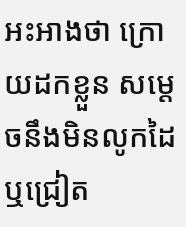អះអាងថា ក្រោយដកខ្លួន សម្តេចនឹងមិនលូកដៃ ឬជ្រៀត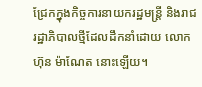ជ្រែកក្នុងកិច្ចការនាយករដ្ឋមន្រ្តី និងរាជរដ្ឋាភិបាលថ្មីដែលដឹកនាំដោយ លោក ហ៊ុន ម៉ាណែត នោះឡើយ។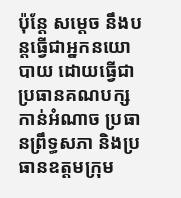ប៉ុន្តែ សម្តេច នឹងបន្តធ្វើជាអ្នកនយោបាយ ដោយធ្វើជាប្រធានគណបក្សកាន់អំណាច ប្រធានព្រឹទ្ធសភា និងប្រធានឧត្តមក្រុម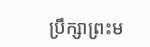ប្រឹក្សាព្រះម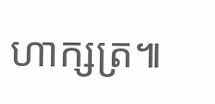ហាក្សត្រ៕